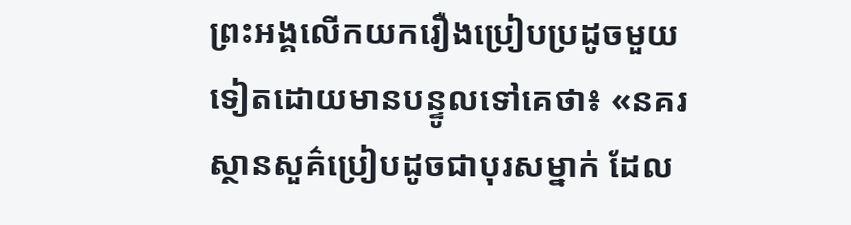ព្រះអង្គលើកយករឿងប្រៀបប្រដូចមួយទៀតដោយមានបន្ទូលទៅគេថា៖ «នគរស្ថានសួគ៌ប្រៀបដូចជាបុរសម្នាក់ ដែល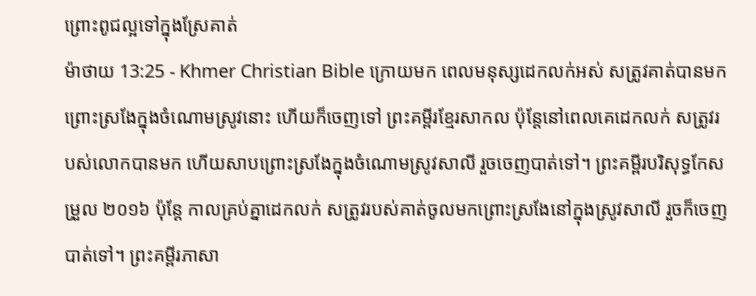ព្រោះពូជល្អទៅក្នុងស្រែគាត់
ម៉ាថាយ 13:25 - Khmer Christian Bible ក្រោយមក ពេលមនុស្សដេកលក់អស់ សត្រូវគាត់បានមកព្រោះស្រងែក្នុងចំណោមស្រូវនោះ ហើយក៏ចេញទៅ ព្រះគម្ពីរខ្មែរសាកល ប៉ុន្តែនៅពេលគេដេកលក់ សត្រូវរបស់លោកបានមក ហើយសាបព្រោះស្រងែក្នុងចំណោមស្រូវសាលី រួចចេញបាត់ទៅ។ ព្រះគម្ពីរបរិសុទ្ធកែសម្រួល ២០១៦ ប៉ុន្តែ កាលគ្រប់គ្នាដេកលក់ សត្រូវរបស់គាត់ចូលមកព្រោះស្រងែនៅក្នុងស្រូវសាលី រួចក៏ចេញបាត់ទៅ។ ព្រះគម្ពីរភាសា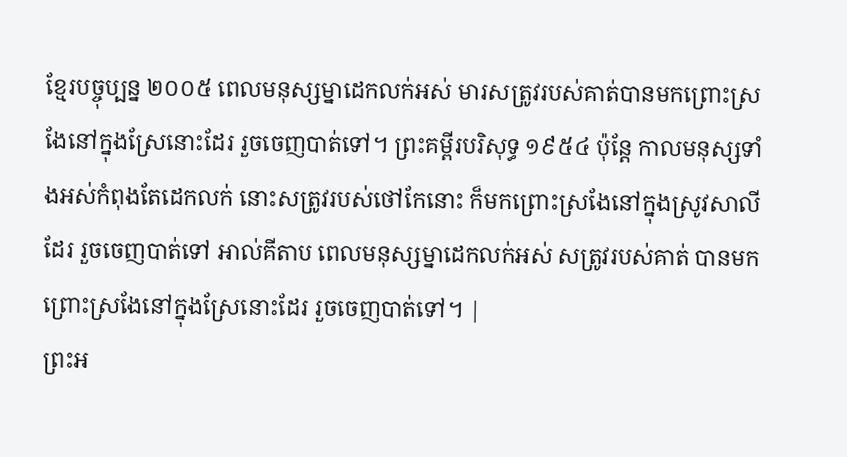ខ្មែរបច្ចុប្បន្ន ២០០៥ ពេលមនុស្សម្នាដេកលក់អស់ មារសត្រូវរបស់គាត់បានមកព្រោះស្រងែនៅក្នុងស្រែនោះដែរ រួចចេញបាត់ទៅ។ ព្រះគម្ពីរបរិសុទ្ធ ១៩៥៤ ប៉ុន្តែ កាលមនុស្សទាំងអស់កំពុងតែដេកលក់ នោះសត្រូវរបស់ថៅកែនោះ ក៏មកព្រោះស្រងែនៅក្នុងស្រូវសាលីដែរ រួចចេញបាត់ទៅ អាល់គីតាប ពេលមនុស្សម្នាដេកលក់អស់ សត្រូវរបស់គាត់ បានមកព្រោះស្រងែនៅក្នុងស្រែនោះដែរ រួចចេញបាត់ទៅ។ |
ព្រះអ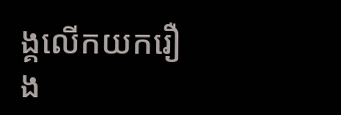ង្គលើកយករឿង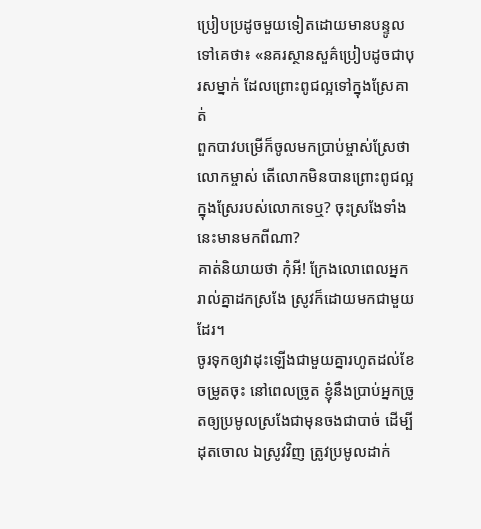ប្រៀបប្រដូចមួយទៀតដោយមានបន្ទូលទៅគេថា៖ «នគរស្ថានសួគ៌ប្រៀបដូចជាបុរសម្នាក់ ដែលព្រោះពូជល្អទៅក្នុងស្រែគាត់
ពួកបាវបម្រើក៏ចូលមកប្រាប់ម្ចាស់ស្រែថា លោកម្ចាស់ តើលោកមិនបានព្រោះពូជល្អក្នុងស្រែរបស់លោកទេឬ? ចុះស្រងែទាំងនេះមានមកពីណា?
គាត់និយាយថា កុំអី! ក្រែងលោពេលអ្នករាល់គ្នាដកស្រងែ ស្រូវក៏ដោយមកជាមួយដែរ។
ចូរទុកឲ្យវាដុះឡើងជាមួយគ្នារហូតដល់ខែចម្រូតចុះ នៅពេលច្រូត ខ្ញុំនឹងប្រាប់អ្នកច្រូតឲ្យប្រមូលស្រងែជាមុនចងជាបាច់ ដើម្បីដុតចោល ឯស្រូវវិញ ត្រូវប្រមូលដាក់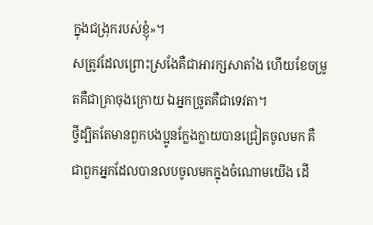ក្នុងជង្រុករបស់ខ្ញុំ»។
សត្រូវដែលព្រោះស្រងែគឺជាអារក្សសាតាំង ហើយខែចម្រូតគឺជាគ្រាចុងក្រោយ ឯអ្នកច្រូតគឺជាទេវតា។
ថ្វីដ្បិតតែមានពួកបងប្អូនក្លែងក្លាយបានជ្រៀតចូលមក គឺជាពួកអ្នកដែលបានលបចូលមកក្នុងចំណោមយើង ដើ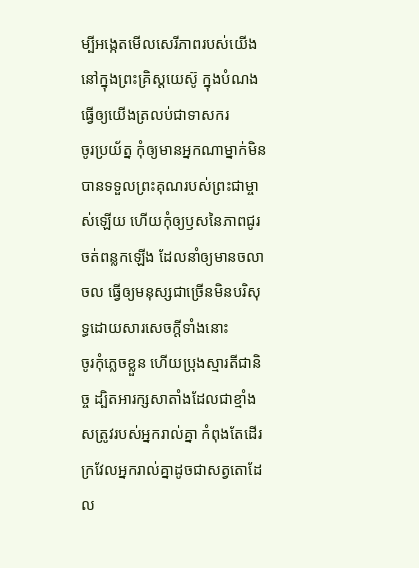ម្បីអង្កេតមើលសេរីភាពរបស់យើងនៅក្នុងព្រះគ្រិស្ដយេស៊ូ ក្នុងបំណងធ្វើឲ្យយើងត្រលប់ជាទាសករ
ចូរប្រយ័ត្ន កុំឲ្យមានអ្នកណាម្នាក់មិនបានទទួលព្រះគុណរបស់ព្រះជាម្ចាស់ឡើយ ហើយកុំឲ្យឫសនៃភាពជូរចត់ពន្លកឡើង ដែលនាំឲ្យមានចលាចល ធ្វើឲ្យមនុស្សជាច្រើនមិនបរិសុទ្ធដោយសារសេចក្ដីទាំងនោះ
ចូរកុំភ្លេចខ្លួន ហើយប្រុងស្មារតីជានិច្ច ដ្បិតអារក្សសាតាំងដែលជាខ្មាំងសត្រូវរបស់អ្នករាល់គ្នា កំពុងតែដើរក្រវែលអ្នករាល់គ្នាដូចជាសត្វតោដែល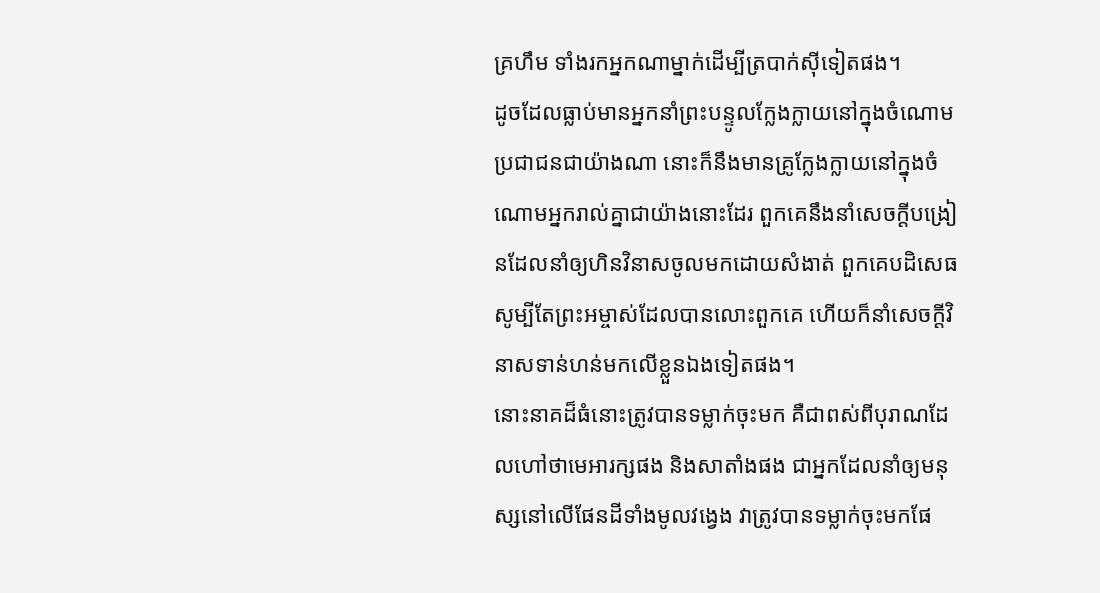គ្រហឹម ទាំងរកអ្នកណាម្នាក់ដើម្បីត្របាក់ស៊ីទៀតផង។
ដូចដែលធ្លាប់មានអ្នកនាំព្រះបន្ទូលក្លែងក្លាយនៅក្នុងចំណោមប្រជាជនជាយ៉ាងណា នោះក៏នឹងមានគ្រូក្លែងក្លាយនៅក្នុងចំណោមអ្នករាល់គ្នាជាយ៉ាងនោះដែរ ពួកគេនឹងនាំសេចក្ដីបង្រៀនដែលនាំឲ្យហិនវិនាសចូលមកដោយសំងាត់ ពួកគេបដិសេធសូម្បីតែព្រះអម្ចាស់ដែលបានលោះពួកគេ ហើយក៏នាំសេចក្ដីវិនាសទាន់ហន់មកលើខ្លួនឯងទៀតផង។
នោះនាគដ៏ធំនោះត្រូវបានទម្លាក់ចុះមក គឺជាពស់ពីបុរាណដែលហៅថាមេអារក្សផង និងសាតាំងផង ជាអ្នកដែលនាំឲ្យមនុស្សនៅលើផែនដីទាំងមូលវង្វេង វាត្រូវបានទម្លាក់ចុះមកផែ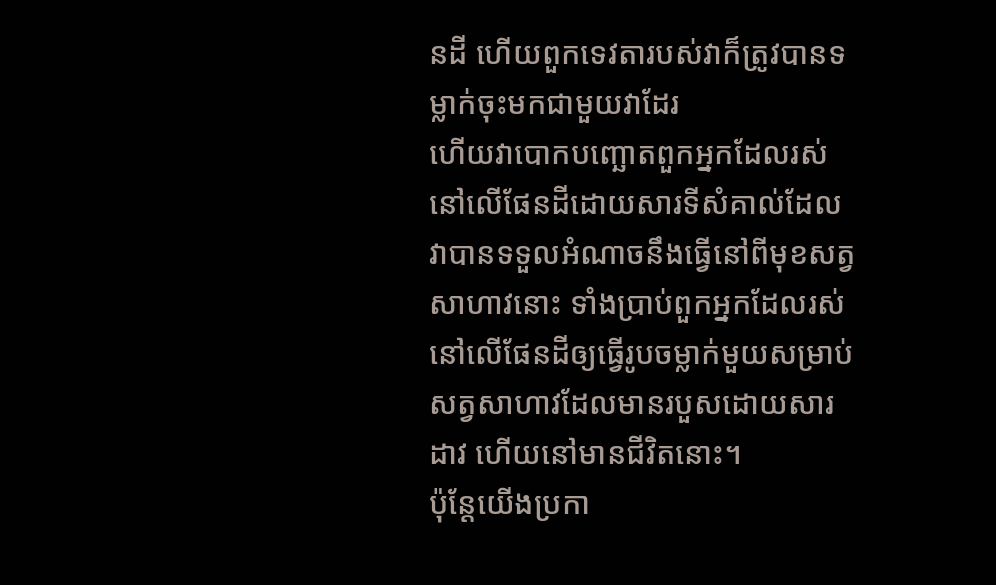នដី ហើយពួកទេវតារបស់វាក៏ត្រូវបានទម្លាក់ចុះមកជាមួយវាដែរ
ហើយវាបោកបញ្ឆោតពួកអ្នកដែលរស់នៅលើផែនដីដោយសារទីសំគាល់ដែលវាបានទទួលអំណាចនឹងធ្វើនៅពីមុខសត្វសាហាវនោះ ទាំងប្រាប់ពួកអ្នកដែលរស់នៅលើផែនដីឲ្យធ្វើរូបចម្លាក់មួយសម្រាប់សត្វសាហាវដែលមានរបួសដោយសារដាវ ហើយនៅមានជីវិតនោះ។
ប៉ុន្ដែយើងប្រកា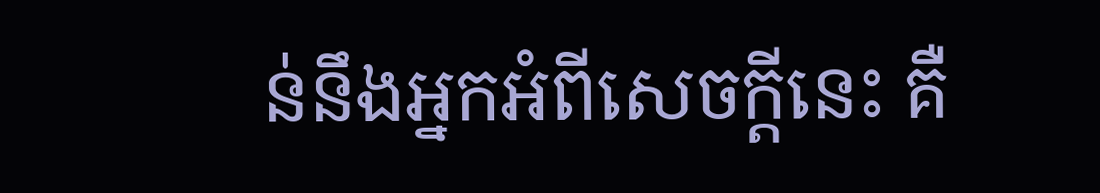ន់នឹងអ្នកអំពីសេចក្ដីនេះ គឺ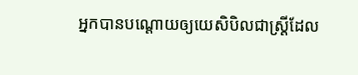អ្នកបានបណ្ដោយឲ្យយេសិបិលជាស្រ្ដីដែល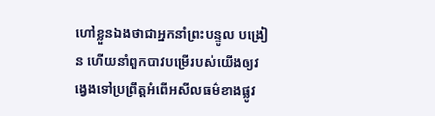ហៅខ្លួនឯងថាជាអ្នកនាំព្រះបន្ទូល បង្រៀន ហើយនាំពួកបាវបម្រើរបស់យើងឲ្យវង្វេងទៅប្រព្រឹត្ដអំពើអសីលធម៌ខាងផ្លូវ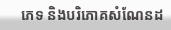ភេទ និងបរិភោគសំណែនដ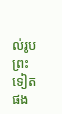ល់រូបព្រះទៀតផង